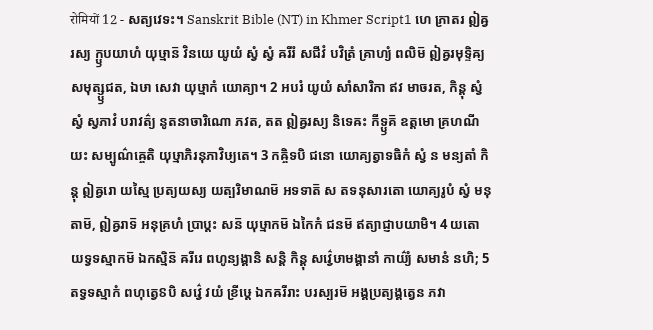रोमियों 12 - សត្យវេទះ។ Sanskrit Bible (NT) in Khmer Script1 ហេ ភ្រាតរ ឦឝ្វរស្យ ក្ឫបយាហំ យុឞ្មាន៑ វិនយេ យូយំ ស្វំ ស្វំ ឝរីរំ សជីវំ បវិត្រំ គ្រាហ្យំ ពលិម៑ ឦឝ្វរមុទ្ទិឝ្យ សមុត្ស្ឫជត, ឯឞា សេវា យុឞ្មាកំ យោគ្យា។ 2 អបរំ យូយំ សាំសារិកា ឥវ មាចរត, កិន្តុ ស្វំ ស្វំ ស្វភាវំ បរាវត៌្យ នូតនាចារិណោ ភវត, តត ឦឝ្វរស្យ និទេឝះ កីទ្ឫគ៑ ឧត្តមោ គ្រហណីយះ សម្បូណ៌ឝ្ចេតិ យុឞ្មាភិរនុភាវិឞ្យតេ។ 3 កឝ្ចិទបិ ជនោ យោគ្យត្វាទធិកំ ស្វំ ន មន្យតាំ កិន្តុ ឦឝ្វរោ យស្មៃ ប្រត្យយស្យ យត្បរិមាណម៑ អទទាត៑ ស តទនុសារតោ យោគ្យរូបំ ស្វំ មនុតាម៑, ឦឝ្វរាទ៑ អនុគ្រហំ ប្រាប្តះ សន៑ យុឞ្មាកម៑ ឯកៃកំ ជនម៑ ឥត្យាជ្ញាបយាមិ។ 4 យតោ យទ្វទស្មាកម៑ ឯកស្មិន៑ ឝរីរេ ពហូន្យង្គានិ សន្តិ កិន្តុ សវ៌្វេឞាមង្គានាំ កាយ៌្យំ សមានំ នហិ; 5 តទ្វទស្មាកំ ពហុត្វេៜបិ សវ៌្វេ វយំ ខ្រីឞ្ដេ ឯកឝរីរាះ បរស្បរម៑ អង្គប្រត្យង្គត្វេន ភវា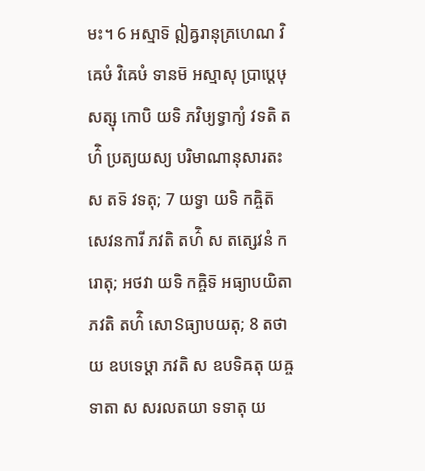មះ។ 6 អស្មាទ៑ ឦឝ្វរានុគ្រហេណ វិឝេឞំ វិឝេឞំ ទានម៑ អស្មាសុ ប្រាប្តេឞុ សត្សុ កោបិ យទិ ភវិឞ្យទ្វាក្យំ វទតិ តហ៌ិ ប្រត្យយស្យ បរិមាណានុសារតះ ស តទ៑ វទតុ; 7 យទ្វា យទិ កឝ្ចិត៑ សេវនការី ភវតិ តហ៌ិ ស តត្សេវនំ ករោតុ; អថវា យទិ កឝ្ចិទ៑ អធ្យាបយិតា ភវតិ តហ៌ិ សោៜធ្យាបយតុ; 8 តថា យ ឧបទេឞ្ដា ភវតិ ស ឧបទិឝតុ យឝ្ច ទាតា ស សរលតយា ទទាតុ យ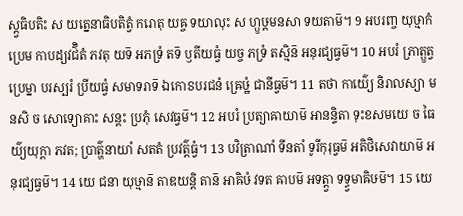ស្ត្វធិបតិះ ស យត្នេនាធិបតិត្វំ ករោតុ យឝ្ច ទយាលុះ ស ហ្ឫឞ្ដមនសា ទយតាម៑។ 9 អបរញ្ច យុឞ្មាកំ ប្រេម កាបដ្យវជ៌ិតំ ភវតុ យទ៑ អភទ្រំ តទ៑ ឫតីយធ្វំ យច្ច ភទ្រំ តស្មិន៑ អនុរជ្យធ្វម៑។ 10 អបរំ ភ្រាត្ឫត្វប្រេម្នា បរស្បរំ ប្រីយធ្វំ សមាទរាទ៑ ឯកោៜបរជនំ ឝ្រេឞ្ឋំ ជានីធ្វម៑។ 11 តថា កាយ៌្យេ និរាលស្យា មនសិ ច សោទ្យោគាះ សន្តះ ប្រភុំ សេវធ្វម៑។ 12 អបរំ ប្រត្យាឝាយាម៑ អានន្ទិតា ទុះខសមយេ ច ធៃយ៌្យយុក្តា ភវត; ប្រាត៌្ហនាយាំ សតតំ ប្រវត៌្តធ្វំ។ 13 បវិត្រាណាំ ទីនតាំ ទូរីកុរុធ្វម៑ អតិថិសេវាយាម៑ អនុរជ្យធ្វម៑។ 14 យេ ជនា យុឞ្មាន៑ តាឌយន្តិ តាន៑ អាឝិឞំ វទត ឝាបម៑ អទត្ត្វា ទទ្ធ្វមាឝិឞម៑។ 15 យេ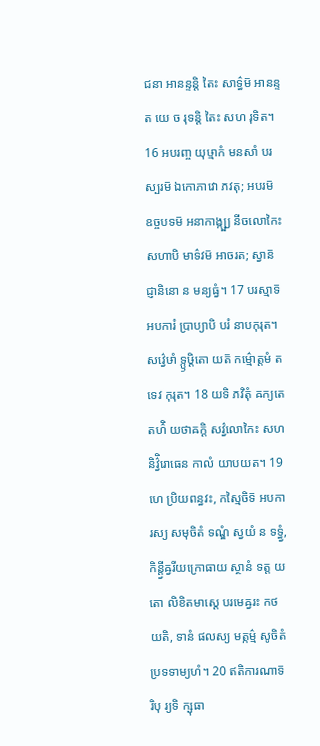ជនា អានន្ទន្តិ តៃះ សាទ៌្ធម៑ អានន្ទត យេ ច រុទន្តិ តៃះ សហ រុទិត។ 16 អបរញ្ច យុឞ្មាកំ មនសាំ បរស្បរម៑ ឯកោភាវោ ភវតុ; អបរម៑ ឧច្ចបទម៑ អនាកាង្ក្ឞ្យ នីចលោកៃះ សហាបិ មាទ៌វម៑ អាចរត; ស្វាន៑ ជ្ញានិនោ ន មន្យធ្វំ។ 17 បរស្មាទ៑ អបការំ ប្រាប្យាបិ បរំ នាបកុរុត។ សវ៌្វេឞាំ ទ្ឫឞ្ដិតោ យត៑ កម៌្មោត្តមំ តទេវ កុរុត។ 18 យទិ ភវិតុំ ឝក្យតេ តហ៌ិ យថាឝក្តិ សវ៌្វលោកៃះ សហ និវ៌្វិរោធេន កាលំ យាបយត។ 19 ហេ ប្រិយពន្ធវះ, កស្មៃចិទ៑ អបការស្យ សមុចិតំ ទណ្ឌំ ស្វយំ ន ទទ្ធ្វំ, កិន្ត្វីឝ្វរីយក្រោធាយ ស្ថានំ ទត្ត យតោ លិខិតមាស្តេ បរមេឝ្វរះ កថយតិ, ទានំ ផលស្យ មត្កម៌្ម សូចិតំ ប្រទទាម្យហំ។ 20 ឥតិការណាទ៑ រិបុ រ្យទិ ក្ឞុធា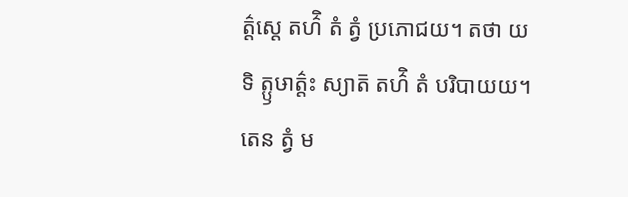ត៌្តស្តេ តហ៌ិ តំ ត្វំ ប្រភោជយ។ តថា យទិ ត្ឫឞាត៌្តះ ស្យាត៑ តហ៌ិ តំ បរិបាយយ។ តេន ត្វំ ម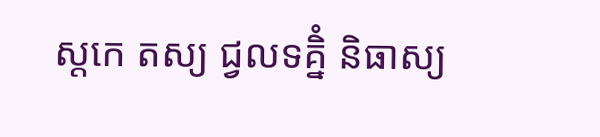ស្តកេ តស្យ ជ្វលទគ្និំ និធាស្យ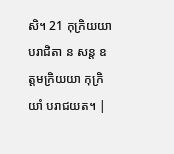សិ។ 21 កុក្រិយយា បរាជិតា ន សន្ត ឧត្តមក្រិយយា កុក្រិយាំ បរាជយត។ |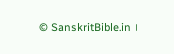© SanskritBible.in ।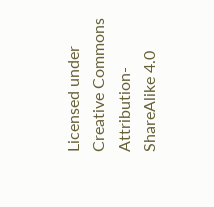Licensed under Creative Commons Attribution-ShareAlike 4.0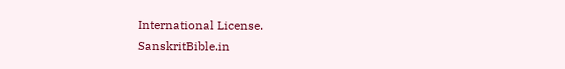International License.
SanskritBible.in